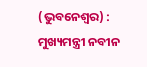(ଭୁବନେଶ୍ୱର) : ମୁଖ୍ୟମନ୍ତ୍ରୀ ନବୀନ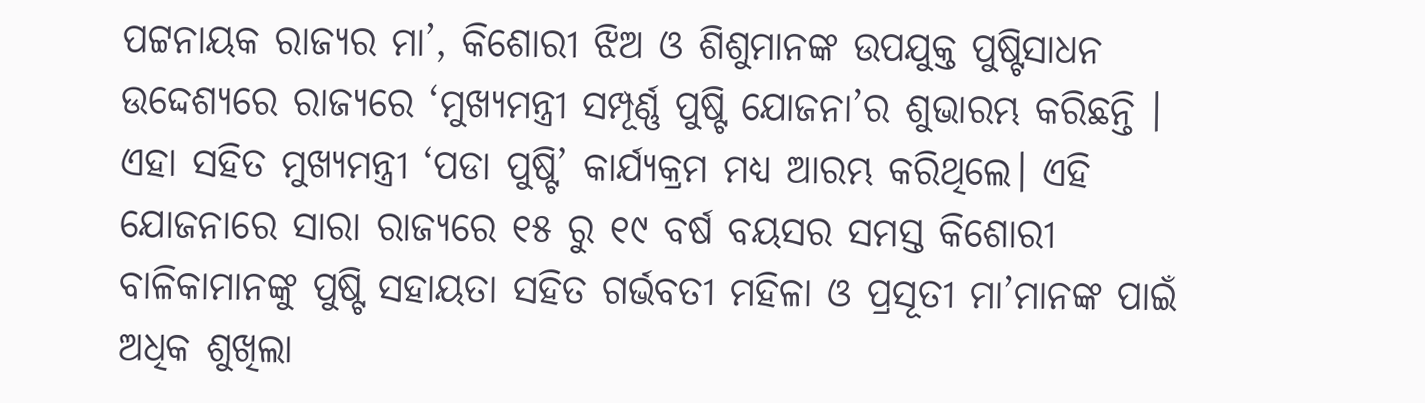ପଟ୍ଟନାୟକ ରାଜ୍ୟର ମା’, କିଶୋରୀ ଝିଅ ଓ ଶିଶୁମାନଙ୍କ ଉପଯୁକ୍ତ ପୁଷ୍ଟିସାଧନ ଉଦ୍ଦେଶ୍ୟରେ ରାଜ୍ୟରେ ‘ମୁଖ୍ୟମନ୍ତ୍ରୀ ସମ୍ପୂର୍ଣ୍ଣ ପୁଷ୍ଟି ଯୋଜନା’ର ଶୁଭାରମ୍ଭ କରିଛନ୍ତି । ଏହା ସହିତ ମୁଖ୍ୟମନ୍ତ୍ରୀ ‘ପଡା ପୁଷ୍ଟି’ କାର୍ଯ୍ୟକ୍ରମ ମଧ୍ୟ ଆରମ୍ଭ କରିଥିଲେ। ଏହି ଯୋଜନାରେ ସାରା ରାଜ୍ୟରେ ୧୫ ରୁ ୧୯ ବର୍ଷ ବୟସର ସମସ୍ତ କିଶୋରୀ ବାଳିକାମାନଙ୍କୁ ପୁଷ୍ଟି ସହାୟତା ସହିତ ଗର୍ଭବତୀ ମହିଳା ଓ ପ୍ରସୂତୀ ମା’ମାନଙ୍କ ପାଇଁ ଅଧିକ ଶୁଖିଲା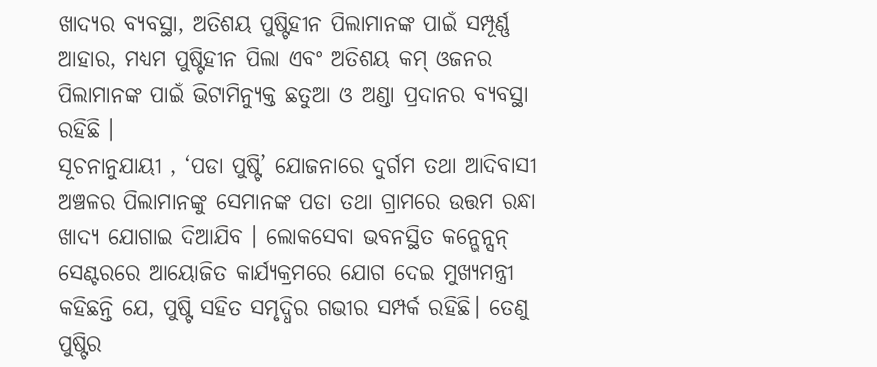ଖାଦ୍ୟର ବ୍ୟବସ୍ଥା, ଅତିଶୟ ପୁଷ୍ଟିହୀନ ପିଲାମାନଙ୍କ ପାଇଁ ସମ୍ପୂର୍ଣ୍ଣ ଆହାର, ମଧ୍ୟମ ପୁଷ୍ଟିହୀନ ପିଲା ଏବଂ ଅତିଶୟ କମ୍ ଓଜନର ପିଲାମାନଙ୍କ ପାଇଁ ଭିଟାମିନ୍ଯୁକ୍ତ ଛତୁଆ ଓ ଅଣ୍ଡା ପ୍ରଦାନର ବ୍ୟବସ୍ଥା ରହିଛି ।
ସୂଚନାନୁଯାୟୀ , ‘ପଡା ପୁଷ୍ଟି’ ଯୋଜନାରେ ଦୁର୍ଗମ ତଥା ଆଦିବାସୀ ଅଞ୍ଚଳର ପିଲାମାନଙ୍କୁ ସେମାନଙ୍କ ପଡା ତଥା ଗ୍ରାମରେ ଉତ୍ତମ ରନ୍ଧା ଖାଦ୍ୟ ଯୋଗାଇ ଦିଆଯିବ । ଲୋକସେବା ଭବନସ୍ଥିତ କନ୍ଭେନ୍ସନ୍ ସେଣ୍ଟରରେ ଆୟୋଜିତ କାର୍ଯ୍ୟକ୍ରମରେ ଯୋଗ ଦେଇ ମୁଖ୍ୟମନ୍ତ୍ରୀ କହିଛନ୍ତି ଯେ, ପୁଷ୍ଟି ସହିତ ସମୃଦ୍ଧିର ଗଭୀର ସମ୍ପର୍କ ରହିଛି। ତେଣୁ ପୁଷ୍ଟିର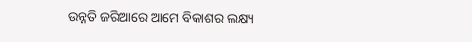ଉନ୍ନତି ଜରିଆରେ ଆମେ ବିକାଶର ଲକ୍ଷ୍ୟ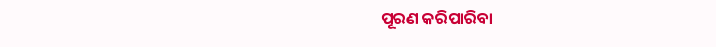ପୂରଣ କରିପାରିବା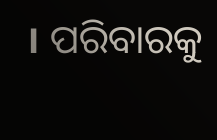। ପରିବାରକୁ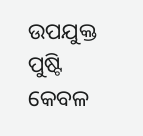ଉପଯୁକ୍ତ ପୁଷ୍ଟି କେବଳ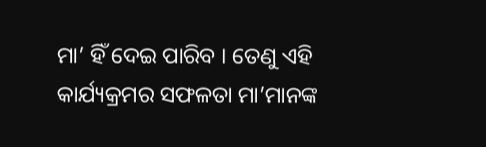ମା’ ହିଁ ଦେଇ ପାରିବ । ତେଣୁ ଏହି କାର୍ଯ୍ୟକ୍ରମର ସଫଳତା ମା’ମାନଙ୍କ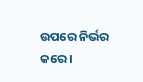ଉପରେ ନିର୍ଭର କରେ ।